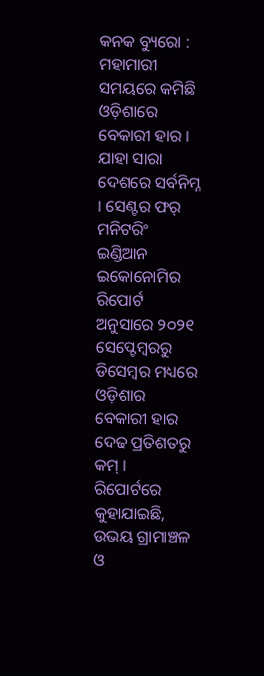କନକ ବ୍ୟୁରୋ : ମହାମାରୀ ସମୟରେ କମିଛି ଓଡ଼ିଶାରେ ବେକାରୀ ହାର । ଯାହା ସାରା ଦେଶରେ ସର୍ବନିମ୍ନ । ସେଣ୍ଟର ଫର୍ ମନିଟରିଂ ଇଣ୍ଡିଆନ ଇକୋନୋମିର ରିପୋର୍ଟ ଅନୁସାରେ ୨୦୨୧ ସେପ୍ଟେମ୍ବରରୁ ଡିସେମ୍ବର ମଧ୍ୟରେ ଓଡ଼ିଶାର ବେକାରୀ ହାର ଦେଢ ପ୍ରତିଶତରୁ କମ୍ । ରିପୋର୍ଟରେ କୁହାଯାଇଛି, ଉଭୟ ଗ୍ରାମାଞ୍ଚଳ ଓ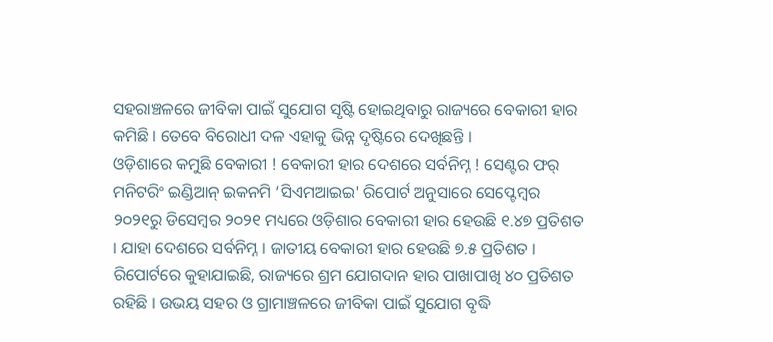ସହରାଞ୍ଚଳରେ ଜୀବିକା ପାଇଁ ସୁଯୋଗ ସୃଷ୍ଟି ହୋଇଥିବାରୁ ରାଜ୍ୟରେ ବେକାରୀ ହାର କମିଛି । ତେବେ ବିରୋଧୀ ଦଳ ଏହାକୁ ଭିନ୍ନ ଦୃଷ୍ଟିରେ ଦେଖିଛନ୍ତି ।
ଓଡ଼ିଶାରେ କମୁଛି ବେକାରୀ ! ବେକାରୀ ହାର ଦେଶରେ ସର୍ବନିମ୍ନ ! ସେଣ୍ଟର ଫର୍ ମନିଟରିଂ ଇଣ୍ଡିଆନ୍ ଇକନମି ‘ସିଏମଆଇଇ' ରିପୋର୍ଟ ଅନୁସାରେ ସେପ୍ଟେମ୍ବର ୨୦୨୧ରୁ ଡିସେମ୍ବର ୨୦୨୧ ମଧ୍ୟରେ ଓଡ଼ିଶାର ବେକାରୀ ହାର ହେଉଛି ୧.୪୭ ପ୍ରତିଶତ । ଯାହା ଦେଶରେ ସର୍ବନିମ୍ନ । ଜାତୀୟ ବେକାରୀ ହାର ହେଉଛି ୭.୫ ପ୍ରତିଶତ । ରିପୋର୍ଟରେ କୁହାଯାଇଛି, ରାଜ୍ୟରେ ଶ୍ରମ ଯୋଗଦାନ ହାର ପାଖାପାଖି ୪୦ ପ୍ରତିଶତ ରହିଛି । ଉଭୟ ସହର ଓ ଗ୍ରାମାଞ୍ଚଳରେ ଜୀବିକା ପାଇଁ ସୁଯୋଗ ବୃଦ୍ଧି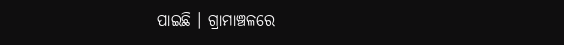ପାଇଛି । ଗ୍ରାମାଞ୍ଚଳରେ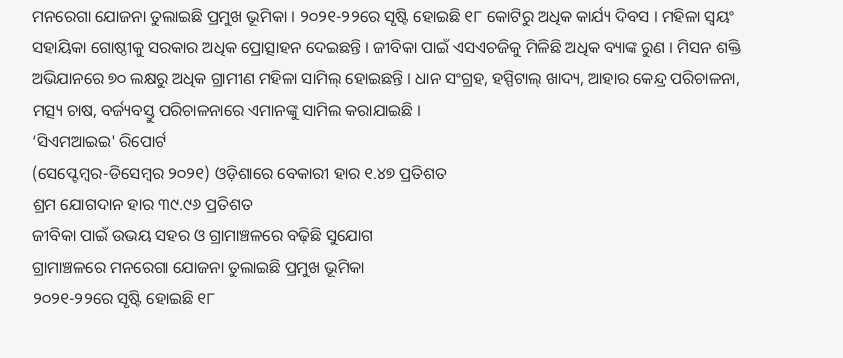ମନରେଗା ଯୋଜନା ତୁଲାଇଛି ପ୍ରମୁଖ ଭୂମିକା । ୨୦୨୧-୨୨ରେ ସୃଷ୍ଟି ହୋଇଛି ୧୮ କୋଟିରୁ ଅଧିକ କାର୍ଯ୍ୟ ଦିବସ । ମହିଳା ସ୍ୱୟଂ ସହାୟିକା ଗୋଷ୍ଠୀକୁ ସରକାର ଅଧିକ ପ୍ରୋତ୍ସାହନ ଦେଇଛନ୍ତି । ଜୀବିକା ପାଇଁ ଏସଏଚଜିକୁ ମିଳିଛି ଅଧିକ ବ୍ୟାଙ୍କ ରୁଣ । ମିସନ ଶକ୍ତି ଅଭିଯାନରେ ୭୦ ଲକ୍ଷରୁ ଅଧିକ ଗ୍ରାମୀଣ ମହିଳା ସାମିଲ୍ ହୋଇଛନ୍ତି । ଧାନ ସଂଗ୍ରହ, ହସ୍ପିଟାଲ୍ ଖାଦ୍ୟ, ଆହାର କେନ୍ଦ୍ର ପରିଚାଳନା, ମତ୍ସ୍ୟ ଚାଷ, ବର୍ଜ୍ୟବସ୍ତୁ ପରିଚାଳନାରେ ଏମାନଙ୍କୁ ସାମିଲ କରାଯାଇଛି ।
‘ସିଏମଆଇଇ' ରିପୋର୍ଟ
(ସେପ୍ଟେମ୍ବର-ଡିସେମ୍ବର ୨୦୨୧) ଓଡ଼ିଶାରେ ବେକାରୀ ହାର ୧.୪୭ ପ୍ରତିଶତ
ଶ୍ରମ ଯୋଗଦାନ ହାର ୩୯.୯୬ ପ୍ରତିଶତ
ଜୀବିକା ପାଇଁ ଉଭୟ ସହର ଓ ଗ୍ରାମାଞ୍ଚଳରେ ବଢ଼ିଛି ସୁଯୋଗ
ଗ୍ରାମାଞ୍ଚଳରେ ମନରେଗା ଯୋଜନା ତୁଲାଇଛି ପ୍ରମୁଖ ଭୂମିକା
୨୦୨୧-୨୨ରେ ସୃଷ୍ଟି ହୋଇଛି ୧୮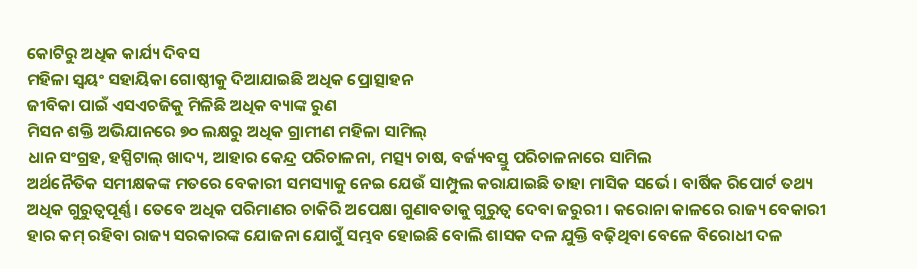କୋଟିରୁ ଅଧିକ କାର୍ଯ୍ୟ ଦିବସ
ମହିଳା ସ୍ୱୟଂ ସହାୟିକା ଗୋଷ୍ଠୀକୁ ଦିଆଯାଇଛି ଅଧିକ ପ୍ରୋତ୍ସାହନ
ଜୀବିକା ପାଇଁ ଏସଏଚଜିକୁ ମିଳିଛି ଅଧିକ ବ୍ୟାଙ୍କ ରୁଣ
ମିସନ ଶକ୍ତି ଅଭିଯାନରେ ୭୦ ଲକ୍ଷରୁ ଅଧିକ ଗ୍ରାମୀଣ ମହିଳା ସାମିଲ୍
ଧାନ ସଂଗ୍ରହ, ହସ୍ପିଟାଲ୍ ଖାଦ୍ୟ, ଆହାର କେନ୍ଦ୍ର ପରିଚାଳନା, ମତ୍ସ୍ୟ ଚାଷ, ବର୍ଜ୍ୟବସ୍ତୁ ପରିଚାଳନାରେ ସାମିଲ
ଅର୍ଥନୈତିକ ସମୀକ୍ଷକଙ୍କ ମତରେ ବେକାରୀ ସମସ୍ୟାକୁ ନେଇ ଯେଉଁ ସାମ୍ପୁଲ କରାଯାଇଛି ତାହା ମାସିକ ସର୍ଭେ । ବାର୍ଷିକ ରିପୋର୍ଟ ତଥ୍ୟ ଅଧିକ ଗୁରୁତ୍ୱପୂର୍ଣ୍ଣ । ତେବେ ଅଧିକ ପରିମାଣର ଚାକିରି ଅପେକ୍ଷା ଗୁଣାବତାକୁ ଗୁରୁତ୍ୱ ଦେବା ଜରୁରୀ । କରୋନା କାଳରେ ରାଜ୍ୟ ବେକାରୀ ହାର କମ୍ ରହିବା ରାଜ୍ୟ ସରକାରଙ୍କ ଯୋଜନା ଯୋଗୁଁ ସମ୍ଭବ ହୋଇଛି ବୋଲି ଶାସକ ଦଳ ଯୁକ୍ତି ବଢ଼ିଥିବା ବେଳେ ବିରୋଧୀ ଦଳ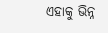ଏହାକୁ ଭିନ୍ନ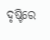ଦୃଷ୍ଟିରେ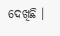ଦେଖିଛି ।